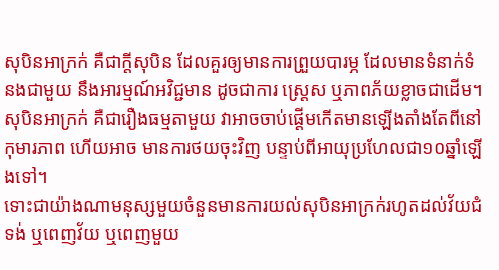សុបិនអាក្រក់ គឺជាក្តីសុបិន ដែលគួរឲ្យមានការព្រួយបារម្ភ ដែលមានទំនាក់ទំនងជាមួយ នឹងអារម្មណ៍អវិជ្ជមាន ដូចជាការ ស្ត្រេស ឬភាពភ័យខ្លាចជាដើម។ សុបិនអាក្រក់ គឺជារឿងធម្មតាមួយ វាអាចចាប់ផ្តើមកើតមានឡើងតាំងតែពីនៅកុមារភាព ហើយអាច មានការថយចុះវិញ បន្ទាប់ពីអាយុប្រហែលជា១០ឆ្នាំឡើងទៅ។
ទោះជាយ៉ាងណាមនុស្សមួយចំនួនមានការយល់សុបិនអាក្រក់រហូតដល់វ័យជំទង់ ឬពេញវ័យ ឬពេញមួយ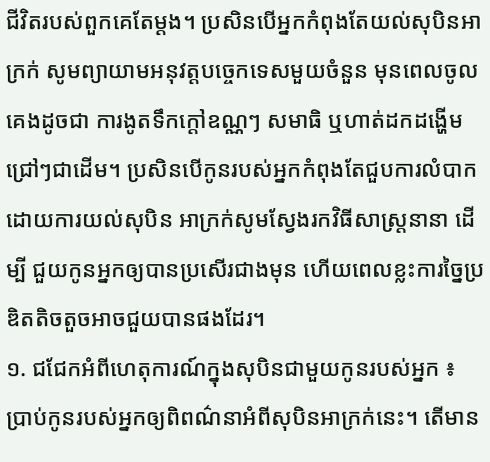ជីវិតរបស់ពួកគេតែម្តង។ ប្រសិនបើអ្នកកំពុងតែយល់សុបិនអាក្រក់ សូមព្យាយាមអនុវត្តបច្ចេកទេសមួយចំនួន មុនពេលចូលគេងដូចជា ការងូតទឹកក្តៅឧណ្ណៗ សមាធិ ឬហាត់ដកដង្ហើមជ្រៅៗជាដើម។ ប្រសិនបើកូនរបស់អ្នកកំពុងតែជួបការលំបាក ដោយការយល់សុបិន អាក្រក់សូមស្វែងរកវិធីសាស្ត្រនានា ដើម្បី ជួយកូនអ្នកឲ្យបានប្រសើរជាងមុន ហើយពេលខ្លះការច្នៃប្រឌិតតិចតួចអាចជួយបានផងដែរ។
១. ជជែកអំពីហេតុការណ៍ក្នុងសុបិនជាមួយកូនរបស់អ្នក ៖ ប្រាប់កូនរបស់អ្នកឲ្យពិពណ៌នាអំពីសុបិនអាក្រក់នេះ។ តើមាន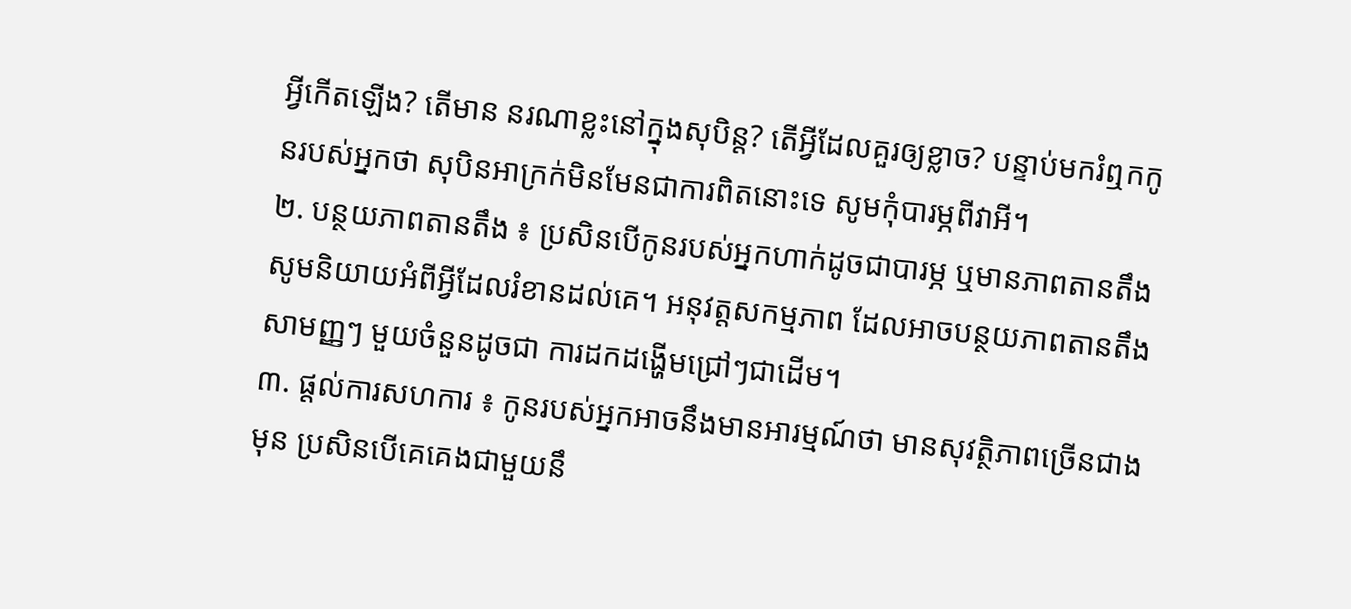អ្វីកើតឡើង? តើមាន នរណាខ្លះនៅក្នុងសុបិន្ត? តើអ្វីដែលគួរឲ្យខ្លាច? បន្ទាប់មករំឮកកូនរបស់អ្នកថា សុបិនអាក្រក់មិនមែនជាការពិតនោះទេ សូមកុំបារម្ភពីវាអី។
២. បន្ថយភាពតានតឹង ៖ ប្រសិនបើកូនរបស់អ្នកហាក់ដូចជាបារម្ភ ឬមានភាពតានតឹងសូមនិយាយអំពីអ្វីដែលរំខានដល់គេ។ អនុវត្តសកម្មភាព ដែលអាចបន្ថយភាពតានតឹងសាមញ្ញៗ មួយចំនួនដូចជា ការដកដង្ហើមជ្រៅៗជាដើម។
៣. ផ្តល់ការសហការ ៖ កូនរបស់អ្នកអាចនឹងមានអារម្មណ៍ថា មានសុវត្ថិភាពច្រើនជាងមុន ប្រសិនបើគេគេងជាមួយនឹ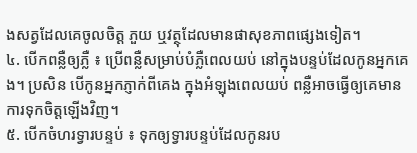ងសត្វដែលគេចូលចិត្ត ភួយ ឬវត្ថុដែលមានផាសុខភាពផ្សេងទៀត។
៤. បើកពន្លឺឲ្យភ្លឺ ៖ ប្រើពន្លឺសម្រាប់បំភ្លឺពេលយប់ នៅក្នុងបន្ទប់ដែលកូនអ្នកគេង។ ប្រសិន បើកូនអ្នកភ្ញាក់ពីគេង ក្នុងអំឡុងពេលយប់ ពន្លឺអាចធ្វើឲ្យគេមានការទុកចិត្តឡើងវិញ។
៥. បើកចំហរទ្វារបន្ទប់ ៖ ទុកឲ្យទ្វារបន្ទប់ដែលកូនរប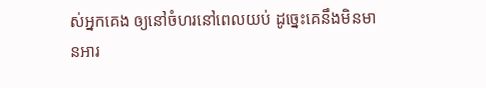ស់អ្នកគេង ឲ្យនៅចំហរនៅពេលយប់ ដូច្នេះគេនឹងមិនមានអារ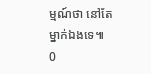ម្មណ៍ថា នៅតែម្នាក់ឯងទេ៕
0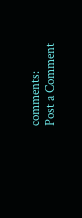comments:
Post a Comment